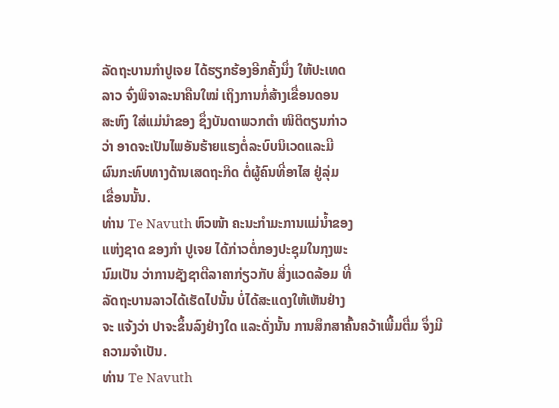ລັດຖະບານກຳປູເຈຍ ໄດ້ຮຽກຮ້ອງອີກຄັ້ງນຶ່ງ ໃຫ້ປະເທດ
ລາວ ຈົ່ງພິຈາລະນາຄືນໃໝ່ ເຖິງການກໍ່ສ້າງເຂື່ອນດອນ
ສະຫົງ ໃສ່ແມ່ນຳຂອງ ຊຶ່ງບັນດາພວກຕຳ ໜິຕິຕຽນກ່າວ
ວ່າ ອາດຈະເປັນໄພອັນຮ້າຍແຮງຕໍ່ລະບົບນິເວດແລະມີ
ຜົນກະທົບທາງດ້ານເສດຖະກິດ ຕໍ່ຜູ້ຄົນທີ່ອາໄສ ຢູ່ລຸ່ມ
ເຂື່ອນນັ້ນ.
ທ່ານ Te Navuth ຫົວໜ້າ ຄະນະກຳມະການແມ່ນ້ຳຂອງ
ແຫ່ງຊາດ ຂອງກຳ ປູເຈຍ ໄດ້ກ່າວຕໍ່ກອງປະຊຸມໃນກຸງພະ
ນົມເປັນ ວ່າການຊັງຊາຕີລາຄາກ່ຽວກັບ ສິ່ງແວດລ້ອມ ທີ່
ລັດຖະບານລາວໄດ້ເຮັດໄປນັ້ນ ບໍ່ໄດ້ສະແດງໃຫ້ເຫັນຢ່າງ
ຈະ ແຈ້ງວ່າ ປາຈະຂຶ້ນລົງຢ່າງໃດ ແລະດັ່ງນັ້ນ ການສຶກສາຄົ້ນຄວ້າເພີ້ມຕື່ມ ຈຶ່ງມີ
ຄວາມຈຳເປັນ.
ທ່ານ Te Navuth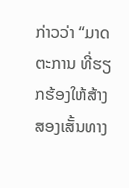ກ່າວວ່າ “ມາດຕະການ ທີ່ຮຽກຮ້ອງໃຫ້ສ້າງສອງເສັ້ນທາງ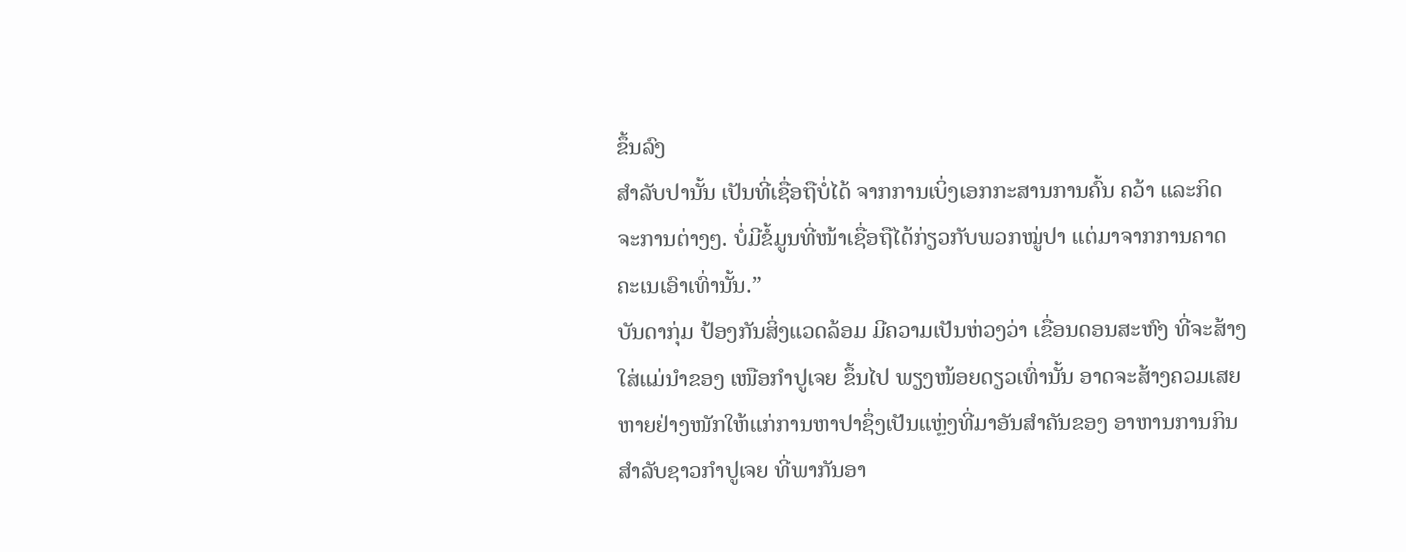ຂຶ້ນລົງ
ສຳລັບປານັ້ນ ເປັນທີ່ເຊື່ອຖືບໍ່ໄດ້ ຈາກການເບິ່ງເອກກະສານການຄົ້ນ ຄວ້າ ແລະກິດ
ຈະການຕ່າງໆ. ບໍ່ມີຂໍ້ມູນທີ່ໜ້າເຊື່ອຖືໄດ້ກ່ຽວກັບພວກໝູ່ປາ ແຕ່ມາຈາກການຄາດ
ຄະເນເອົາເທົ່ານັ້ນ.”
ບັນດາກຸ່ມ ປ້ອງກັນສິ່ງແວດລ້ອມ ມີຄວາມເປັນຫ່ວງວ່າ ເຂື່ອນດອນສະຫົງ ທີ່ຈະສ້າງ
ໃສ່ແມ່ນຳຂອງ ເໜືອກຳປູເຈຍ ຂຶ້ນໄປ ພຽງໜ້ອຍດຽວເທົ່ານັ້ນ ອາດຈະສ້າງຄວມເສຍ
ຫາຍຢ່າງໜັກໃຫ້ແກ່ການຫາປາຊຶ່ງເປັນແຫຼ່ງທີ່ມາອັນສຳຄັນຂອງ ອາຫານການກິນ
ສຳລັບຊາວກໍາປູເຈຍ ທີ່ພາກັນອາ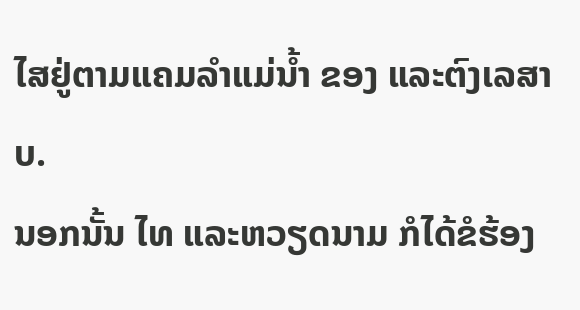ໄສຢູ່ຕາມແຄມລຳແມ່ນ້ຳ ຂອງ ແລະຕົງເລສາບ.
ນອກນັ້ນ ໄທ ແລະຫວຽດນາມ ກໍໄດ້ຂໍຮ້ອງ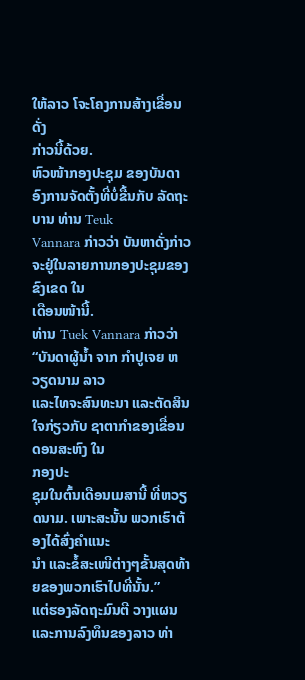ໃຫ້ລາວ ໂຈະໂຄງການສ້າງເຂື່ອນ ດັ່ງ
ກ່າວນີ້ດ້ວຍ.
ຫົວໜ້າກອງປະຊຸມ ຂອງບັນດາອົງການຈັດຕັ້ງທີ່ບໍ່ຂື້ນກັບ ລັດຖະບານ ທ່ານ Teuk
Vannara ກ່າວວ່າ ບັນຫາດັ່ງກ່າວ ຈະຢູ່ໃນລາຍການກອງປະຊຸມຂອງຂົງເຂດ ໃນ
ເດືອນໜ້ານີ້.
ທ່ານ Tuek Vannara ກ່າວວ່າ “ບັນດາຜູ້ນ້ຳ ຈາກ ກຳປູເຈຍ ຫວຽດນາມ ລາວ
ແລະໄທຈະສົນທະນາ ແລະຕັດສິນໃຈກ່ຽວກັບ ຊາຕາກໍາຂອງເຂື່ອນດອນສະຫົງ ໃນ
ກອງປະ
ຊຸມໃນຕົ້ນເດືອນເມສານີ້ ທີ່ຫວຽດນາມ. ເພາະສະນັ້ນ ພວກເຮົາຕ້ອງໄດ້ສົ່ງຄຳແນະ
ນຳ ແລະຂໍ້ສະເໜີຕ່າງໆຂັ້ນສຸດທ້າຍຂອງພວກເຮົາໄປທີ່ນັ້ນ.”
ແຕ່ຮອງລັດຖະມົນຕີ ວາງແຜນ ແລະການລົງທຶນຂອງລາວ ທ່າ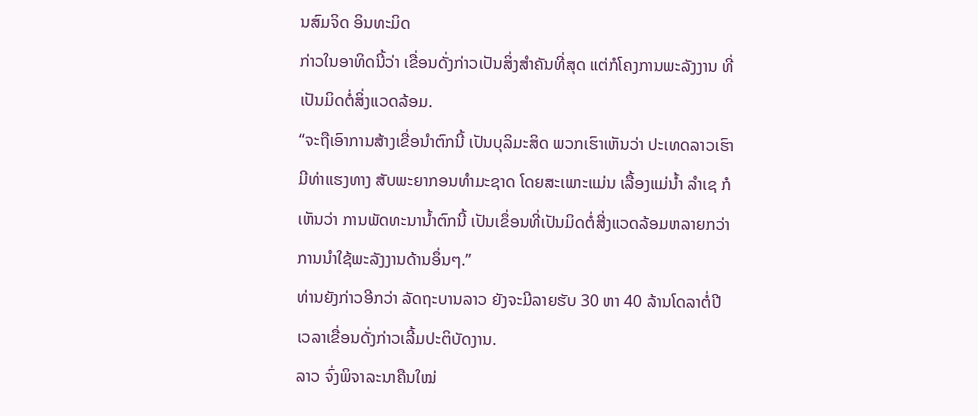ນສົມຈິດ ອິນທະມິດ
ກ່າວໃນອາທິດນີ້ວ່າ ເຂື່ອນດັ່ງກ່າວເປັນສິ່ງສຳຄັນທີ່ສຸດ ແຕ່ກໍໂຄງການພະລັງງານ ທີ່
ເປັນມິດຕໍ່ສິ່ງແວດລ້ອມ.
“ຈະຖືເອົາການສ້າງເຂື່ອນຳຕົກນີ້ ເປັນບຸລິມະສິດ ພວກເຮົາເຫັນວ່າ ປະເທດລາວເຮົາ
ມີທ່າແຮງທາງ ສັບພະຍາກອນທຳມະຊາດ ໂດຍສະເພາະແມ່ນ ເລື້ອງແມ່ນໍ້າ ລຳເຊ ກໍ
ເຫັນວ່າ ການພັດທະນານ້ຳຕົກນີ້ ເປັນເຂຶ່ອນທີ່ເປັນມິດຕໍ່ສີ່ງແວດລ້ອມຫລາຍກວ່າ
ການນຳໃຊ້ພະລັງງານດ້ານອຶ່ນໆ.”
ທ່ານຍັງກ່າວອີກວ່າ ລັດຖະບານລາວ ຍັງຈະມີລາຍຮັບ 30 ຫາ 40 ລ້ານໂດລາຕໍ່ປີ
ເວລາເຂື່ອນດັ່ງກ່າວເລີ້ມປະຕິບັດງານ.
ລາວ ຈົ່ງພິຈາລະນາຄືນໃໝ່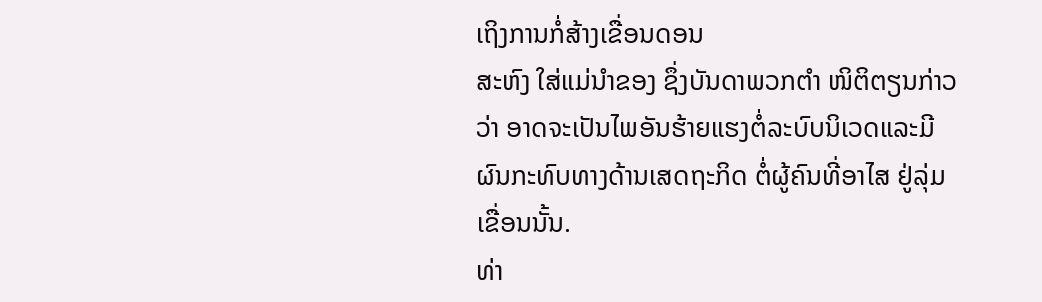ເຖິງການກໍ່ສ້າງເຂື່ອນດອນ
ສະຫົງ ໃສ່ແມ່ນຳຂອງ ຊຶ່ງບັນດາພວກຕຳ ໜິຕິຕຽນກ່າວ
ວ່າ ອາດຈະເປັນໄພອັນຮ້າຍແຮງຕໍ່ລະບົບນິເວດແລະມີ
ຜົນກະທົບທາງດ້ານເສດຖະກິດ ຕໍ່ຜູ້ຄົນທີ່ອາໄສ ຢູ່ລຸ່ມ
ເຂື່ອນນັ້ນ.
ທ່າ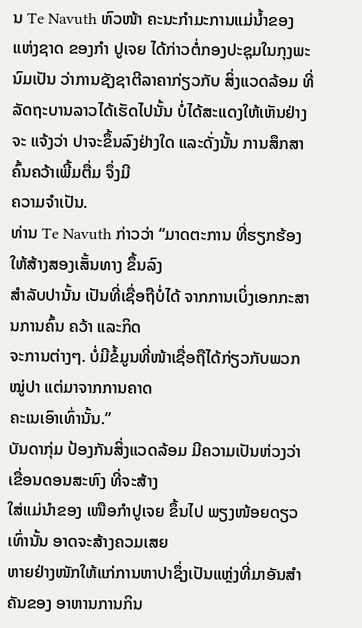ນ Te Navuth ຫົວໜ້າ ຄະນະກຳມະການແມ່ນ້ຳຂອງ
ແຫ່ງຊາດ ຂອງກຳ ປູເຈຍ ໄດ້ກ່າວຕໍ່ກອງປະຊຸມໃນກຸງພະ
ນົມເປັນ ວ່າການຊັງຊາຕີລາຄາກ່ຽວກັບ ສິ່ງແວດລ້ອມ ທີ່
ລັດຖະບານລາວໄດ້ເຮັດໄປນັ້ນ ບໍ່ໄດ້ສະແດງໃຫ້ເຫັນຢ່າງ
ຈະ ແຈ້ງວ່າ ປາຈະຂຶ້ນລົງຢ່າງໃດ ແລະດັ່ງນັ້ນ ການສຶກສາຄົ້ນຄວ້າເພີ້ມຕື່ມ ຈຶ່ງມີ
ຄວາມຈຳເປັນ.
ທ່ານ Te Navuth ກ່າວວ່າ “ມາດຕະການ ທີ່ຮຽກຮ້ອງໃຫ້ສ້າງສອງເສັ້ນທາງ ຂຶ້ນລົງ
ສຳລັບປານັ້ນ ເປັນທີ່ເຊື່ອຖືບໍ່ໄດ້ ຈາກການເບິ່ງເອກກະສານການຄົ້ນ ຄວ້າ ແລະກິດ
ຈະການຕ່າງໆ. ບໍ່ມີຂໍ້ມູນທີ່ໜ້າເຊື່ອຖືໄດ້ກ່ຽວກັບພວກໝູ່ປາ ແຕ່ມາຈາກການຄາດ
ຄະເນເອົາເທົ່ານັ້ນ.”
ບັນດາກຸ່ມ ປ້ອງກັນສິ່ງແວດລ້ອມ ມີຄວາມເປັນຫ່ວງວ່າ ເຂື່ອນດອນສະຫົງ ທີ່ຈະສ້າງ
ໃສ່ແມ່ນຳຂອງ ເໜືອກຳປູເຈຍ ຂຶ້ນໄປ ພຽງໜ້ອຍດຽວເທົ່ານັ້ນ ອາດຈະສ້າງຄວມເສຍ
ຫາຍຢ່າງໜັກໃຫ້ແກ່ການຫາປາຊຶ່ງເປັນແຫຼ່ງທີ່ມາອັນສຳຄັນຂອງ ອາຫານການກິນ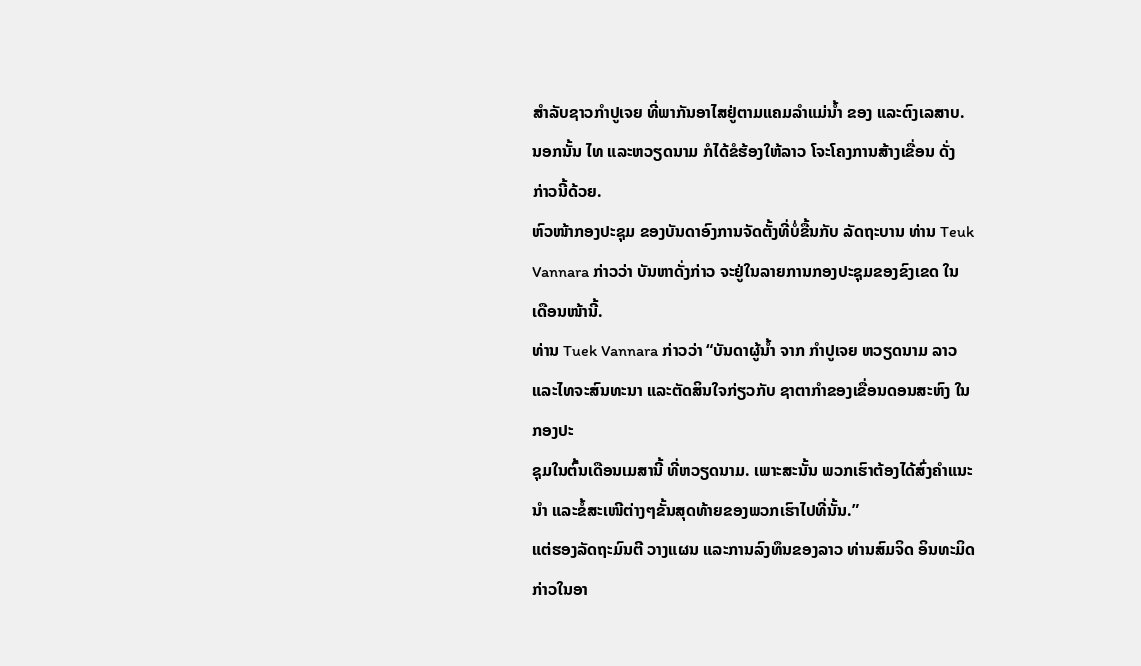ສຳລັບຊາວກໍາປູເຈຍ ທີ່ພາກັນອາໄສຢູ່ຕາມແຄມລຳແມ່ນ້ຳ ຂອງ ແລະຕົງເລສາບ.
ນອກນັ້ນ ໄທ ແລະຫວຽດນາມ ກໍໄດ້ຂໍຮ້ອງໃຫ້ລາວ ໂຈະໂຄງການສ້າງເຂື່ອນ ດັ່ງ
ກ່າວນີ້ດ້ວຍ.
ຫົວໜ້າກອງປະຊຸມ ຂອງບັນດາອົງການຈັດຕັ້ງທີ່ບໍ່ຂື້ນກັບ ລັດຖະບານ ທ່ານ Teuk
Vannara ກ່າວວ່າ ບັນຫາດັ່ງກ່າວ ຈະຢູ່ໃນລາຍການກອງປະຊຸມຂອງຂົງເຂດ ໃນ
ເດືອນໜ້ານີ້.
ທ່ານ Tuek Vannara ກ່າວວ່າ “ບັນດາຜູ້ນ້ຳ ຈາກ ກຳປູເຈຍ ຫວຽດນາມ ລາວ
ແລະໄທຈະສົນທະນາ ແລະຕັດສິນໃຈກ່ຽວກັບ ຊາຕາກໍາຂອງເຂື່ອນດອນສະຫົງ ໃນ
ກອງປະ
ຊຸມໃນຕົ້ນເດືອນເມສານີ້ ທີ່ຫວຽດນາມ. ເພາະສະນັ້ນ ພວກເຮົາຕ້ອງໄດ້ສົ່ງຄຳແນະ
ນຳ ແລະຂໍ້ສະເໜີຕ່າງໆຂັ້ນສຸດທ້າຍຂອງພວກເຮົາໄປທີ່ນັ້ນ.”
ແຕ່ຮອງລັດຖະມົນຕີ ວາງແຜນ ແລະການລົງທຶນຂອງລາວ ທ່ານສົມຈິດ ອິນທະມິດ
ກ່າວໃນອາ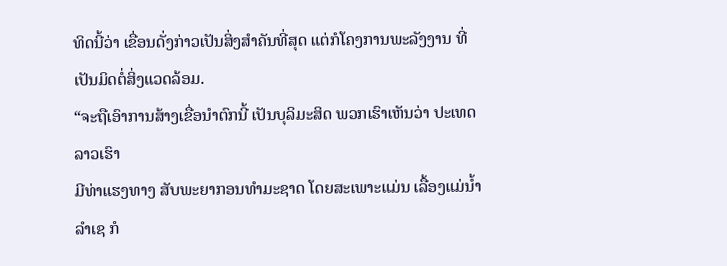ທິດນີ້ວ່າ ເຂື່ອນດັ່ງກ່າວເປັນສິ່ງສຳຄັນທີ່ສຸດ ແຕ່ກໍໂຄງການພະລັງງານ ທີ່
ເປັນມິດຕໍ່ສິ່ງແວດລ້ອມ.
“ຈະຖືເອົາການສ້າງເຂື່ອນຳຕົກນີ້ ເປັນບຸລິມະສິດ ພວກເຮົາເຫັນວ່າ ປະເທດລາວເຮົາ
ມີທ່າແຮງທາງ ສັບພະຍາກອນທຳມະຊາດ ໂດຍສະເພາະແມ່ນ ເລື້ອງແມ່ນໍ້າ ລຳເຊ ກໍ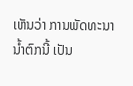ເຫັນວ່າ ການພັດທະນານ້ຳຕົກນີ້ ເປັນ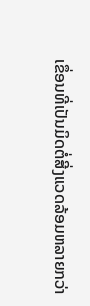ເຂຶ່ອນທີ່ເປັນມິດຕໍ່ສີ່ງແວດລ້ອມຫລາຍກວ່າ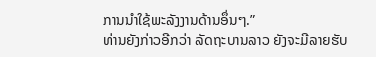ການນຳໃຊ້ພະລັງງານດ້ານອຶ່ນໆ.”
ທ່ານຍັງກ່າວອີກວ່າ ລັດຖະບານລາວ ຍັງຈະມີລາຍຮັບ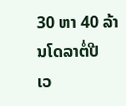30 ຫາ 40 ລ້ານໂດລາຕໍ່ປີ
ເວ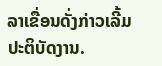ລາເຂື່ອນດັ່ງກ່າວເລີ້ມປະຕິບັດງານ.